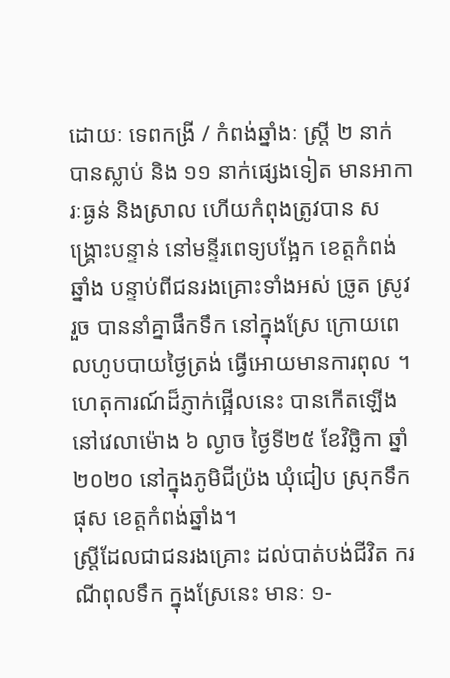ដោយៈ ទេពកង្រី / កំពង់ឆ្នាំងៈ ស្ត្រី ២ នាក់ បានស្លាប់ និង ១១ នាក់ផ្សេងទៀត មានអាការៈធ្ងន់ និងស្រាល ហើយកំពុងត្រូវបាន សង្គ្រោះបន្ទាន់ នៅមន្ទីរពេទ្យបង្អែក ខេត្តកំពង់ឆ្នាំង បន្ទាប់ពីជនរងគ្រោះទាំងអស់ ច្រូត ស្រូវរួច បាននាំគ្នាផឹកទឹក នៅក្នុងស្រែ ក្រោយពេលហូបបាយថ្ងៃត្រង់ ធ្វើអោយមានការពុល ។ ហេតុការណ៍ដ៏ភ្ញាក់ផ្អើលនេះ បានកើតឡើង នៅវេលាម៉ោង ៦ ល្ងាច ថ្ងៃទី២៥ ខែវិច្ឆិកា ឆ្នាំ២០២០ នៅក្នុងភូមិជីប្រ៉ង ឃុំជៀប ស្រុកទឹកផុស ខេត្តកំពង់ឆ្នាំង។
ស្ត្រីដែលជាជនរងគ្រោះ ដល់បាត់បង់ជីវិត ករណីពុលទឹក ក្នុងស្រែនេះ មានៈ ១-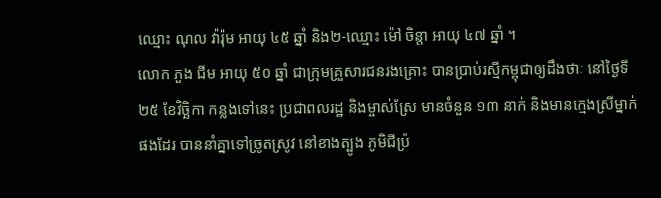ឈ្មោះ ណុល វ៉ារ៉ុម អាយុ ៤៥ ឆ្នាំ និង២-ឈ្មោះ ម៉ៅ ចិន្តា អាយុ ៤៧ ឆ្នាំ ។
លោក ភួង ជីម អាយុ ៥០ ឆ្នាំ ជាក្រុមគ្រួសារជនរងគ្រោះ បានប្រាប់រស្មីកម្ពុជាឲ្យដឹងថាៈ នៅថ្ងៃទី២៥ ខែវិច្ឆិកា កន្លងទៅនេះ ប្រជាពលរដ្ឋ និងម្ចាស់ស្រែ មានចំនួន ១៣ នាក់ និងមានក្មេងស្រីម្នាក់ផងដែរ បាននាំគ្នាទៅច្រូតស្រូវ នៅខាងត្បូង ភូមិជីប្រ៉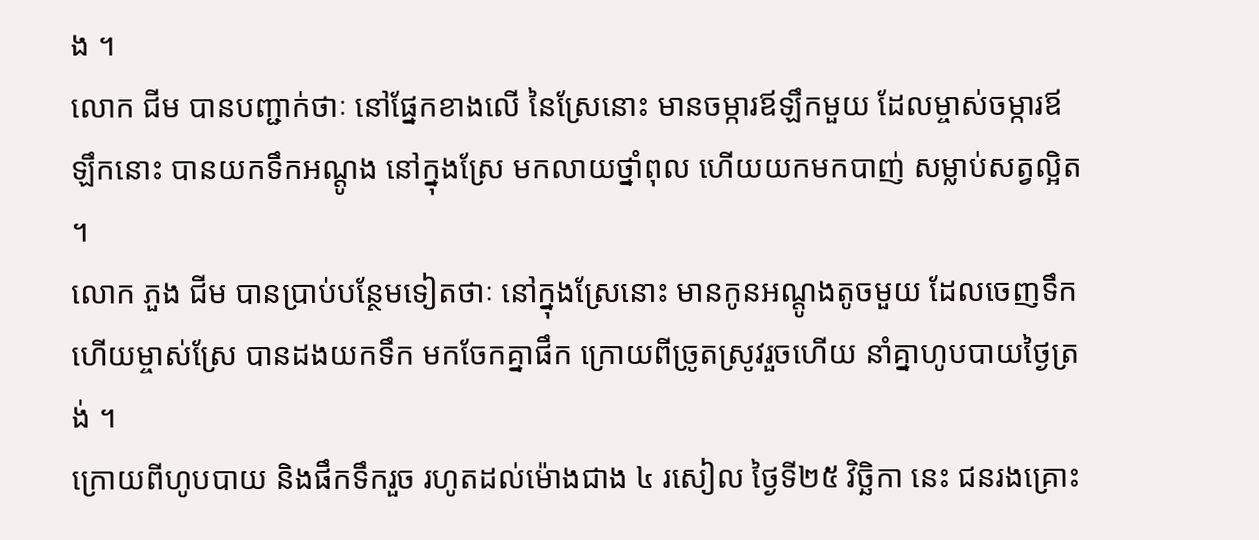ង ។
លោក ជីម បានបញ្ជាក់ថាៈ នៅផ្នែកខាងលើ នៃស្រែនោះ មានចម្ការឪឡឹកមួយ ដែលម្ចាស់ចម្ការឪឡឹកនោះ បានយកទឹកអណ្តូង នៅក្នុងស្រែ មកលាយថ្នាំពុល ហើយយកមកបាញ់ សម្លាប់សត្វល្អិត ។
លោក ភួង ជីម បានប្រាប់បន្ថែមទៀតថាៈ នៅក្នុងស្រែនោះ មានកូនអណ្តូងតូចមួយ ដែលចេញទឹក ហើយម្ចាស់ស្រែ បានដងយកទឹក មកចែកគ្នាផឹក ក្រោយពីច្រូតស្រូវរួចហើយ នាំគ្នាហូបបាយថ្ងៃត្រង់ ។
ក្រោយពីហូបបាយ និងផឹកទឹករួច រហូតដល់ម៉ោងជាង ៤ រសៀល ថ្ងៃទី២៥ វិច្ឆិកា នេះ ជនរងគ្រោះ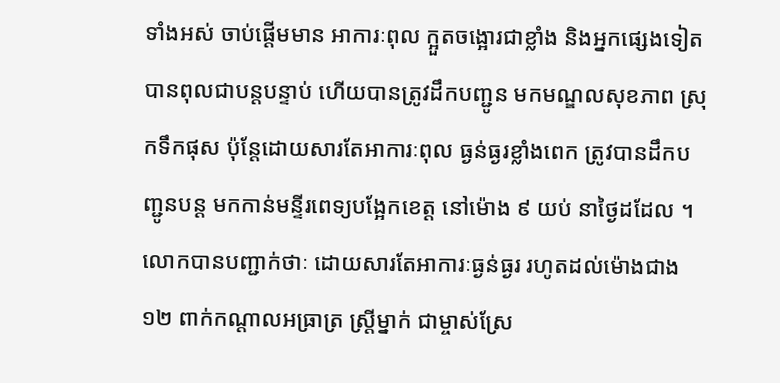ទាំងអស់ ចាប់ផ្តើមមាន អាការៈពុល ក្អួតចង្អោរជាខ្លាំង និងអ្នកផ្សេងទៀត បានពុលជាបន្តបន្ទាប់ ហើយបានត្រូវដឹកបញ្ជូន មកមណ្ឌលសុខភាព ស្រុកទឹកផុស ប៉ុន្តែដោយសារតែអាការៈពុល ធ្ងន់ធ្ងរខ្លាំងពេក ត្រូវបានដឹកបញ្ជូនបន្ត មកកាន់មន្ទីរពេទ្យបង្អែកខេត្ត នៅម៉ោង ៩ យប់ នាថ្ងៃដដែល ។
លោកបានបញ្ជាក់ថាៈ ដោយសារតែអាការៈធ្ងន់ធ្ងរ រហូតដល់ម៉ោងជាង ១២ ពាក់កណ្តាលអធ្រាត្រ ស្ត្រីម្នាក់ ជាម្ចាស់ស្រែ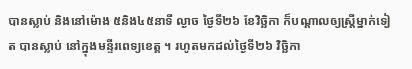បានស្លាប់ និងនៅម៉ោង ៥និង៤៥នាទី ល្ងាច ថ្ងៃទី២៦ ខែវិច្ឆិកា ក៏បណ្តាលឲ្យស្ត្រីម្នាក់ទៀត បានស្លាប់ នៅក្នុងមន្ទីរពេទ្យខេត្ត ។ រហូតមកដល់ថ្ងៃទី២៦ វិច្ឆិកា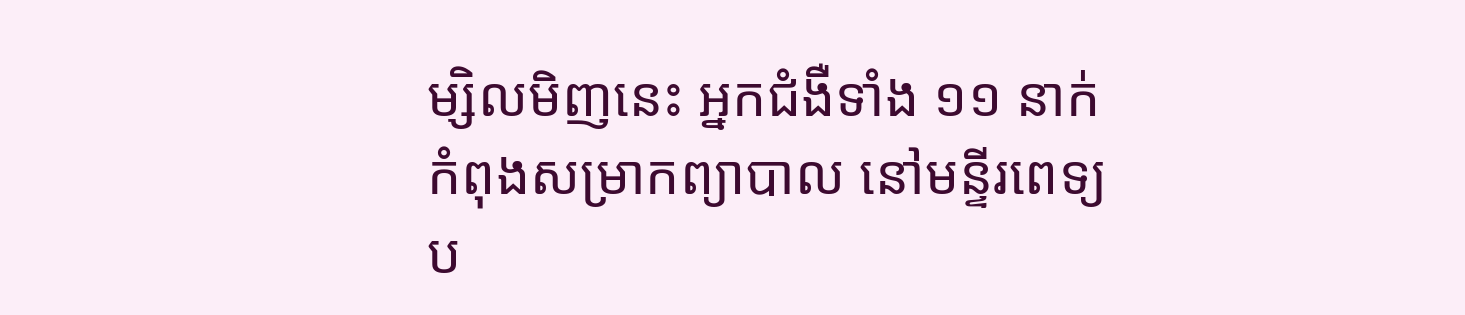ម្សិលមិញនេះ អ្នកជំងឺទាំង ១១ នាក់ កំពុងសម្រាកព្យាបាល នៅមន្ទីរពេទ្យប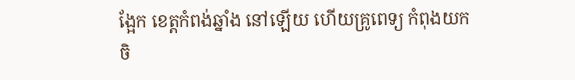ង្អែក ខេត្តកំពង់ឆ្នាំង នៅឡើយ ហើយគ្រូពេទ្យ កំពុងយកចិ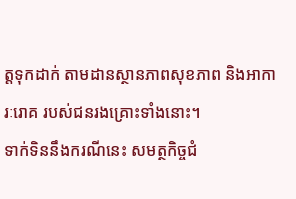ត្តទុកដាក់ តាមដានស្ថានភាពសុខភាព និងអាការៈរោគ របស់ជនរងគ្រោះទាំងនោះ។
ទាក់ទិននឹងករណីនេះ សមត្ថកិច្ចជំ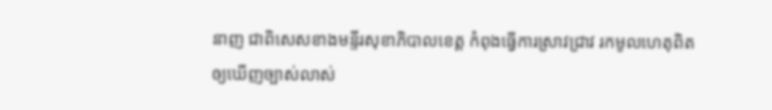នាញ ជាពិសេសខាងមន្ទីរសុខាភិបាលខេត្ត កំពុងធ្វើការស្រាវជ្រាវ រកមូលហេតុពិត ឲ្យឃើញច្បាស់លាស់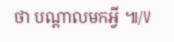ថា បណ្តាលមកអ្វី ៕/V